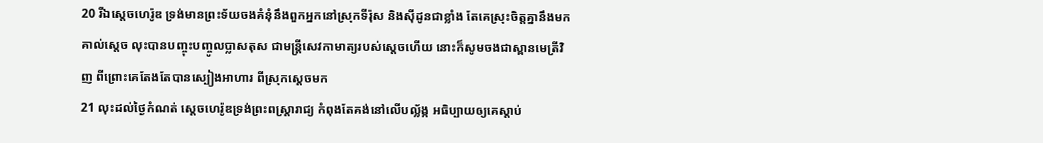20 រីឯស្តេចហេរ៉ូឌ ទ្រង់មានព្រះទ័យចងគំនុំនឹងពួកអ្នកនៅស្រុកទីរ៉ុស និងស៊ីដូនជាខ្លាំង តែគេស្រុះចិត្តគ្នានឹងមកគាល់ស្តេច លុះបានបញ្ចុះបញ្ចូលប្លាសតុស ជាមន្ត្រីសេវកាមាត្យរបស់ស្តេចហើយ នោះក៏សូមចងជាស្ពានមេត្រីវិញ ពីព្រោះគេតែងតែបានស្បៀងអាហារ ពីស្រុកស្តេចមក
21 លុះដល់ថ្ងៃកំណត់ ស្តេចហេរ៉ូឌទ្រង់ព្រះពស្ត្រារាជ្យ កំពុងតែគង់នៅលើបល្ល័ង្ក អធិប្បាយឲ្យគេស្តាប់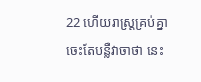22 ហើយរាស្ត្រគ្រប់គ្នាចេះតែបន្លឺវាចាថា នេះ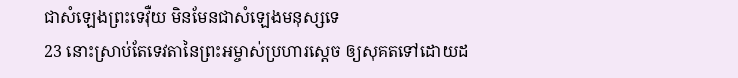ជាសំឡេងព្រះទេវ៉ឺយ មិនមែនជាសំឡេងមនុស្សទេ
23 នោះស្រាប់តែទេវតានៃព្រះអម្ចាស់ប្រហារស្តេច ឲ្យសុគតទៅដោយដ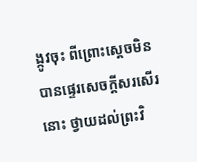ង្កូវចុះ ពីព្រោះស្តេចមិនបានផ្ទេរសេចក្ដីសរសើរនោះ ថ្វាយដល់ព្រះវិ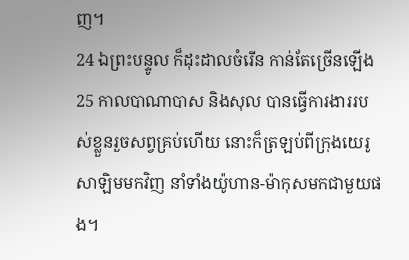ញ។
24 ឯព្រះបន្ទូល ក៏ដុះដាលចំរើន កាន់តែច្រើនឡើង
25 កាលបាណាបាស និងសុល បានធ្វើការងាររបស់ខ្លួនរួចសព្វគ្រប់ហើយ នោះក៏ត្រឡប់ពីក្រុងយេរូសាឡិមមកវិញ នាំទាំងយ៉ូហាន-ម៉ាកុសមកជាមួយផង។